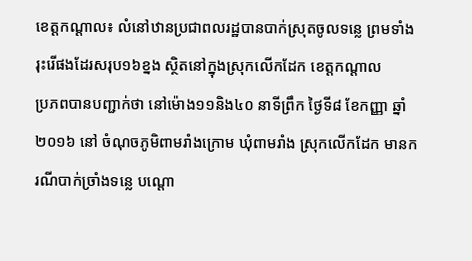ខេត្តកណ្តាល៖ លំនៅឋានប្រជាពលរដ្ឋបានបាក់ស្រុតចូលទន្លេ ព្រមទាំងរុះរើផងដែរសរុប១៦ខ្នង ស្ថិតនៅក្នុងស្រុកលើកដែក ខេត្តកណ្តាល
ប្រភពបានបញ្ជាក់ថា នៅម៉ោង១១និង៤០ នាទីព្រឹក ថ្ងៃទី៨ ខែកញ្ញា ឆ្នាំ២០១៦ នៅ ចំណុចភូមិពាមរាំងក្រោម ឃុំពាមរាំង ស្រុកលើកដែក មានករណីបាក់ច្រាំងទន្លេ បណ្តោ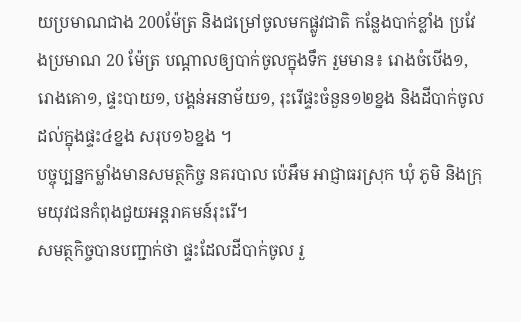យប្រមាណជាង 200ម៉ែត្រ និងជម្រៅចូលមកផ្លូវជាតិ កន្លែងបាក់ខ្លាំង ប្រវែងប្រមាណ 20 ម៉ែត្រ បណ្តាលឲ្យបាក់ចូលក្នុងទឹក រួមមាន៖ រោងចំបើង១, រោងគោ១, ផ្ទះបាយ១, បង្គន់អនាម័យ១, រុះរើផ្ទះចំនួន១២ខ្នង និងដីបាក់ចូលដល់ក្នុងផ្ទះ៤ខ្នង សរុប១៦ខ្នង ។
បច្ចុប្បន្នកម្លាំងមានសមត្ថកិច្ច នគរបាល ប៉េអឹម អាជ្ញាធរស្រុក ឃុំ ភូមិ និងក្រុមយុវជនកំពុងជួយអន្តរាគមន៍រុះរើ។
សមត្ថកិច្ចបានបញ្ជាក់ថា ផ្ទះដែលដីបាក់ចូល រួ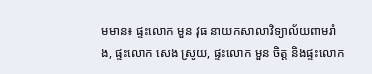មមាន៖ ផ្ទះលោក មួន វុធ នាយកសាលាវិទ្យាល័យពាមរាំង, ផ្ទះលោក សេង ស្រូយ, ផ្ទះលោក មួន ចិត្ត និងផ្ទះលោក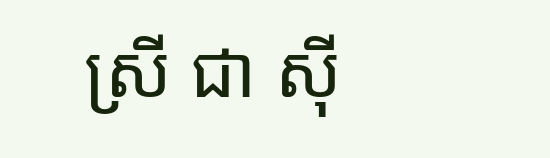ស្រី ជា ស៊ី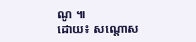ណូ ៕
ដោយ៖ សណ្តោស